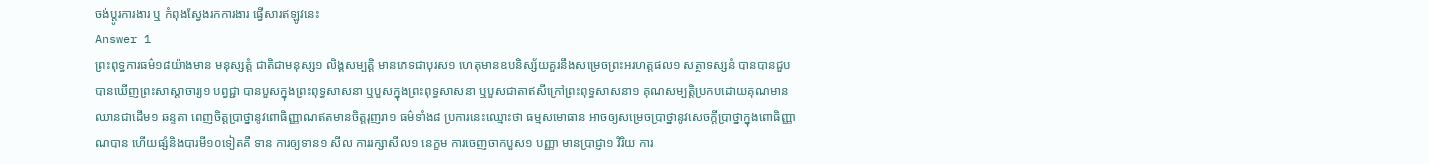ចង់ប្តូរការងារ ឬ កំពុងស្វែងរកការងារ ផ្វើសារឥឡូវនេះ
Answer 1
ព្រះពុទ្ធការធម៌១៨យ៉ាងមាន មនុស្សត្តំ ជាតិជាមនុស្ស១ លិង្គសម្បត្តិ មានភេទជាបុរស១ ហេតុមានឧបនិស្ស័យគួរនឹងសម្រេចព្រះអរហត្តផល១ សត្ថាទស្សនំ បានបានជួបបានឃើញព្រះសាស្ដាចារ្យ១ បព្វជ្ជា បានបួសក្នុងព្រះពុទ្ធសាសនា ឬបួសក្នុងព្រះពុទ្ធសាសនា ឬបួសជាតាឥសីក្រៅព្រះពុទ្ធសាសនា១ គុណសម្បត្តិប្រកបដោយគុណមានឈានជាដើម១ ឆន្ទតា ពេញចិត្តប្រាថ្នានូវពោធិញ្ញាណឥតមានចិត្តរុញរា១ ធម៌ទាំង៨ ប្រការនេះឈ្មោះថា ធម្មសមោធាន អាចឲ្យសម្រេចប្រាថ្នានូវសេចក្តីប្រាថ្នាក្នុងពោធិញ្ញាណបាន ហើយផ្សំនិងបារមី១០ទៀតគឺ ទាន ការឲ្យទាន១ សីល ការរក្សាសីល១ នេក្ខម ការចេញចាកបួស១ បញ្ញា មានប្រាជ្ញា១ វិរិយ ការ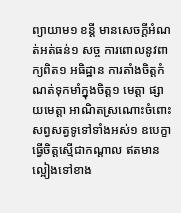ព្យាយាម១ ខន្តី មានសេចក្តីអំណត់អត់ធន់១ សច្ច ការពោលនូវពាក្យពិត១ អធិដ្ឋាន ការតាំងចិត្តកំណត់ទុកមាំក្នុងចិត្ត១ មេត្តា ផ្សាយមេត្តា អាណិតស្រណោះចំពោះសព្វសត្វទូទៅទាំងអស់១ ឧបេក្ខា ធ្វើចិត្តស្មើជាកណ្តាល ឥតមានល្អៀងទៅខាង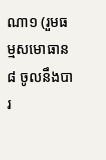ណា១ (រួមធម្មសមោធាន៨ ចូលនឹងបារ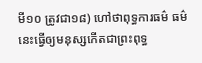មី១០ ត្រូវជា១៨) ហៅថាពុទ្ធការធម៌ ធម៌នេះធ្វើឲ្យមនុស្សកើតជាព្រះពុទ្ធ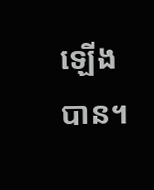ឡើងបាន។